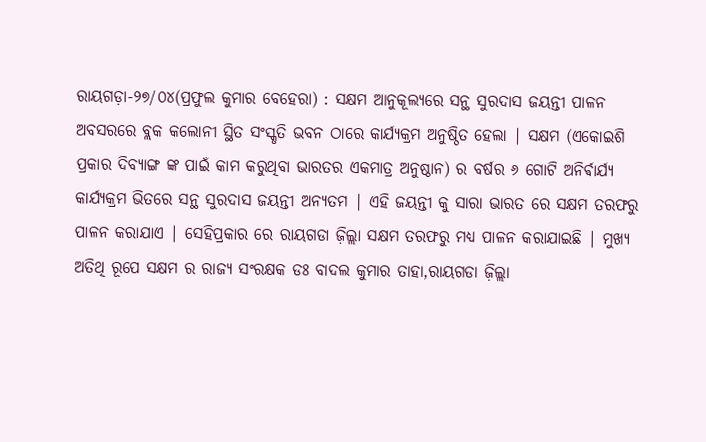ରାୟଗଡ଼ା-୨୭/୦୪(ପ୍ରଫୁଲ କୁମାର ବେହେରା) : ସକ୍ଷମ ଆନୁକୂଲ୍ୟରେ ସନ୍ଥ ସୁରଦାସ ଜୟନ୍ତୀ ପାଳନ ଅବସରରେ ବ୍ଲକ କଲୋନୀ ସ୍ଥିତ ସଂସ୍କୃତି ଭବନ ଠାରେ କାର୍ଯ୍ୟକ୍ରମ ଅନୁଷ୍ଠିତ ହେଲା | ସକ୍ଷମ (ଏକୋଇଶି ପ୍ରକାର ଦିବ୍ୟାଙ୍ଗ ଙ୍କ ପାଇଁ କାମ କରୁଥିବା ଭାରତର ଏକମାତ୍ର ଅନୁଷ୍ଠାନ) ର ବର୍ଷର ୬ ଗୋଟି ଅନିର୍ଵାର୍ଯ୍ୟ କାର୍ଯ୍ୟକ୍ରମ ଭିତରେ ସନ୍ଥ ସୁରଦାସ ଜୟନ୍ତୀ ଅନ୍ୟତମ | ଏହି ଜୟନ୍ତୀ କୁ ସାରା ଭାରତ ରେ ସକ୍ଷମ ତରଫରୁ ପାଳନ କରାଯାଏ | ସେହିପ୍ରକାର ରେ ରାୟଗଡା ଜ଼ିଲ୍ଲା ସକ୍ଷମ ତରଫରୁ ମଧ୍ୟ ପାଳନ କରାଯାଇଛି | ମୁଖ୍ୟ ଅତିଥି ରୂପେ ସକ୍ଷମ ର ରାଜ୍ୟ ସଂରକ୍ଷକ ଡଃ ବାଦଲ କୁମାର ତାହା,ରାୟଗଡା ଜ଼ିଲ୍ଲା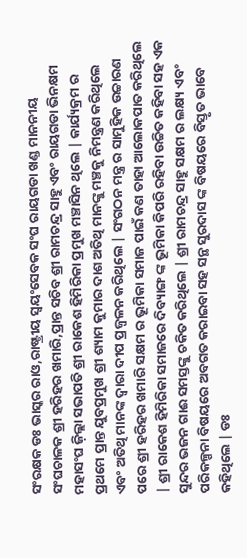ସଂରକ୍ଷକ ଡଃ ଭାସ୍କର ରାଓ,ରାଷ୍ଟ୍ରୀୟ ସ୍ୱୟଂସେବକ ସଂଘ ରାୟଗଡା ଖଣ୍ଡ ମାନନୀୟ ସଂଘଚାଳକ ଶ୍ରୀ ହରିହର ଖମାରି,ପ୍ରାନ୍ତ ସଚିବ ଶ୍ରୀ ରାମଚନ୍ଦ୍ର ସାହୁ ଏବଂ ରାୟଗଡା ଭିନକ୍ଷମ ମହାସଂଘ ଜ଼ିଲ୍ଲା ସଭାପତି ଶ୍ରୀ ରାକେଶ ହିମିରିକା ପ୍ରମୁଖ ମଞ୍ଚାସିନ ଥିଲେ | କାର୍ଯ୍ୟକ୍ରମ ର ପ୍ରଥମେ ପ୍ରାନ୍ତ ଯୁବପ୍ରମୁଖ ଶ୍ରୀ ଶ୍ୟାମ କୁମାର ଦାଶ ଅତିଥି ମାନଙ୍କୁ ମଞ୍ଚକୁ ନିମନ୍ତ୍ରଣ କରିଥିଲେ ଏବଂ ଅତିଥି ମାନଙ୍କ ଦ୍ୱାରା ଦୀପ ପ୍ରଜ୍ବଳନ କରିଥିଲେ | ସଂଗଠନ ମନ୍ତ୍ର ର ସାମୁହିକ ଉଚ୍ଚାରଣ ପରେ ଶ୍ରୀ ହରିହର ଖମାରି ସକ୍ଷମ ର ଭୂମିକା ସମାଜ ପାଇଁ କଣ ତାହା ଆଲୋକପାତ କରିଥିଲେ | ଶ୍ରୀ ରାକେଶ ହିମିରିକା ସମାଜରେ ଦିବ୍ୟାଙ୍ଗ ଙ୍କ ଭୂମିକା କିପରି ରହିବା ଉଚ୍ଚିତ କହିବା ସହ ଏକ ସୁନ୍ଦର ଭଜନ ଗାଈ ସମସ୍ତଙ୍କୁ ଚକିତ କରିଥିଲେ | ଶ୍ରୀ ରାମଚନ୍ଦ୍ର ସାହୁ ସକ୍ଷମ ର ଲକ୍ଷ୍ୟ ଏବଂ ପରିକଳ୍ପନା ବିଷୟରେ ଅବଗତ କରାଇବା ସହ ସନ୍ଥ ସୁରଦାସ ଙ୍କ ବିଷୟରେ ବିସ୍ତୃତ ଭାବେ କହିଥିଲେ | ଡଃ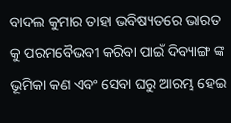ବାଦଲ କୁମାର ତାହା ଭବିଷ୍ୟତରେ ଭାରତ କୁ ପରମବୈଭବୀ କରିବା ପାଇଁ ଦିବ୍ୟାଙ୍ଗ ଙ୍କ ଭୂମିକା କଣ ଏବଂ ସେବା ଘରୁ ଆରମ୍ଭ ହେଇ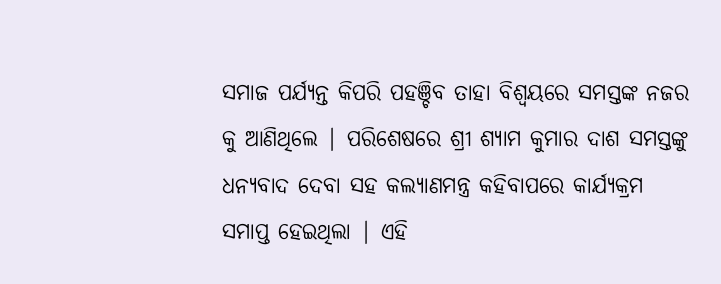ସମାଜ ପର୍ଯ୍ୟନ୍ତ କିପରି ପହଞ୍ଚିବ ତାହା ବିଶ୍ଵୟରେ ସମସ୍ତଙ୍କ ନଜର କୁ ଆଣିଥିଲେ | ପରିଶେଷରେ ଶ୍ରୀ ଶ୍ୟାମ କୁମାର ଦାଶ ସମସ୍ତଙ୍କୁ ଧନ୍ୟବାଦ ଦେବା ସହ କଲ୍ୟାଣମନ୍ତ୍ର କହିବାପରେ କାର୍ଯ୍ୟକ୍ରମ ସମାପ୍ତ ହେଇଥିଲା | ଏହି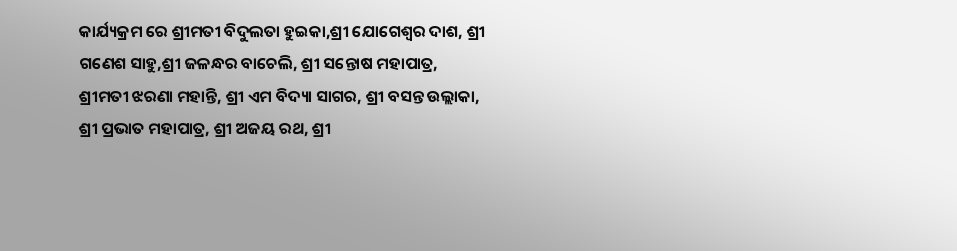କାର୍ଯ୍ୟକ୍ରମ ରେ ଶ୍ରୀମତୀ ବିଦୁଲତା ହୁଇକା,ଶ୍ରୀ ଯୋଗେଶ୍ୱର ଦାଶ, ଶ୍ରୀ ଗଣେଶ ସାହୁ,ଶ୍ରୀ ଜଳନ୍ଧର ବାଚେଲି, ଶ୍ରୀ ସନ୍ତୋଷ ମହାପାତ୍ର, ଶ୍ରୀମତୀ ଝରଣା ମହାନ୍ତି, ଶ୍ରୀ ଏମ ବିଦ୍ୟା ସାଗର, ଶ୍ରୀ ବସନ୍ତ ଉଲ୍ଲାକା, ଶ୍ରୀ ପ୍ରଭାତ ମହାପାତ୍ର, ଶ୍ରୀ ଅଜୟ ରଥ, ଶ୍ରୀ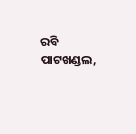ରବି ପାଟଖଣ୍ଡଲ,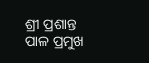ଶ୍ରୀ ପ୍ରଶାନ୍ତ ପାଳ ପ୍ରମୁଖ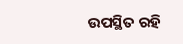ଉପସ୍ଥିତ ରହି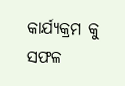କାର୍ଯ୍ୟକ୍ରମ କୁ ସଫଳ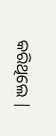କରିଥିଲେ |